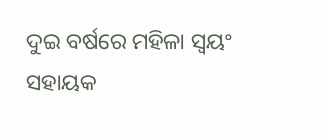ଦୁଇ ବର୍ଷରେ ମହିଳା ସ୍ୱୟଂ ସହାୟକ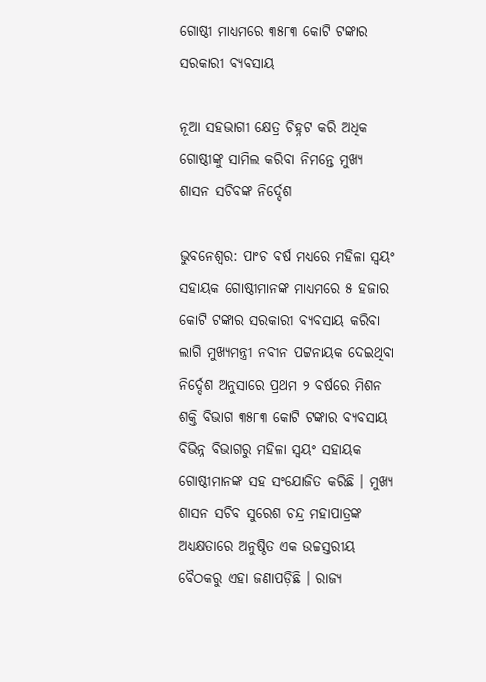ଗୋଷ୍ଠୀ ମାଧ୍ୟମରେ ୩୫୮୩ କୋଟି ଟଙ୍କାର ସରକାରୀ ବ୍ୟବସାୟ

ନୂଆ ସହଭାଗୀ କ୍ଷେତ୍ର ଚିହ୍ନଟ କରି ଅଧିକ ଗୋଷ୍ଠୀଙ୍କୁ ସାମିଲ କରିବା ନିମନ୍ତେ ମୁଖ୍ୟ ଶାସନ ସଚିବଙ୍କ ନିର୍ଦ୍ଦେଶ

ଭୁବନେଶ୍ୱର: ପାଂଚ ବର୍ଷ ମଧ୍ୟରେ ମହିଳା ସ୍ୱୟଂ ସହାୟକ ଗୋଷ୍ଠୀମାନଙ୍କ ମାଧ୍ୟମରେ ୫ ହଜାର କୋଟି ଟଙ୍କାର ସରକାରୀ ବ୍ୟବସାୟ କରିବା ଲାଗି ମୁଖ୍ୟମନ୍ତ୍ରୀ ନବୀନ ପଟ୍ଟନାୟକ ଦେଇଥିବା ନିର୍ଦ୍ଦେଶ ଅନୁସାରେ ପ୍ରଥମ ୨ ବର୍ଷରେ ମିଶନ ଶକ୍ତି ବିଭାଗ ୩୫୮୩ କୋଟି ଟଙ୍କାର ବ୍ୟବସାୟ ବିଭିନ୍ନ ବିଭାଗରୁ ମହିଳା ସ୍ୱୟଂ ସହାୟକ ଗୋଷ୍ଠୀମାନଙ୍କ ସହ ସଂଯୋଜିତ କରିଛି । ମୁଖ୍ୟ ଶାସନ ସଚିବ ସୁରେଶ ଚନ୍ଦ୍ର ମହାପାତ୍ରଙ୍କ ଅଧ୍ୟକ୍ଷତାରେ ଅନୁଷ୍ଠିତ ଏକ ଉଚ୍ଚସ୍ତରୀୟ ବୈଠକରୁ ଏହା ଜଣାପଡ଼ିଛି । ରାଜ୍ୟ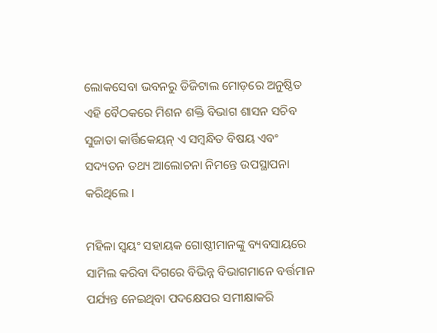ଲୋକସେବା ଭବନରୁ ଡିଜିଟାଲ ମୋଡ଼ରେ ଅନୁଷ୍ଠିତ ଏହି ବୈଠକରେ ମିଶନ ଶକ୍ତି ବିଭାଗ ଶାସନ ସଚିବ ସୁଜାତା କାର୍ତ୍ତିକେୟନ୍ ଏ ସମ୍ବନ୍ଧିତ ବିଷୟ ଏବଂ ସଦ୍ୟତନ ତଥ୍ୟ ଆଲୋଚନା ନିମନ୍ତେ ଉପସ୍ଥାପନା କରିଥିଲେ ।

ମହିଳା ସ୍ୱୟଂ ସହାୟକ ଗୋଷ୍ଠୀମାନଙ୍କୁ ବ୍ୟବସାୟରେ ସାମିଲ କରିବା ଦିଗରେ ବିଭିନ୍ନ ବିଭାଗମାନେ ବର୍ତ୍ତମାନ ପର୍ଯ୍ୟନ୍ତ ନେଇଥିବା ପଦକ୍ଷେପର ସମୀକ୍ଷାକରି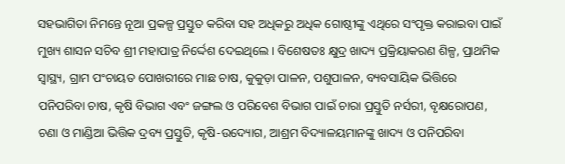ସହଭାଗିତା ନିମନ୍ତେ ନୂଆ ପ୍ରକଳ୍ପ ପ୍ରସ୍ତୁତ କରିବା ସହ ଅଧିକରୁ ଅଧିକ ଗୋଷ୍ଠୀଙ୍କୁ ଏଥିରେ ସଂପୃକ୍ତ କରାଇବା ପାଇଁ ମୁଖ୍ୟ ଶାସନ ସଚିବ ଶ୍ରୀ ମହାପାତ୍ର ନିର୍ଦ୍ଦେଶ ଦେଇଥିଲେ । ବିଶେଷତଃ କ୍ଷୁଦ୍ର ଖାଦ୍ୟ ପ୍ରକ୍ରିୟାକରଣ ଶିଳ୍ପ, ପ୍ରାଥମିକ ସ୍ୱାସ୍ଥ୍ୟ, ଗ୍ରାମ ପଂଚାୟତ ପୋଖରୀରେ ମାଛ ଚାଷ, କୁକୁଡ଼ା ପାଳନ, ପଶୁପାଳନ, ବ୍ୟବସାୟିକ ଭିତ୍ତିରେ ପନିପରିବା ଚାଷ, କୃଷି ବିଭାଗ ଏବଂ ଜଙ୍ଗଲ ଓ ପରିବେଶ ବିଭାଗ ପାଇଁ ଚାରା ପ୍ରସ୍ତୁତି ନର୍ସରୀ, ବୃକ୍ଷରୋପଣ, ଚଣା ଓ ମାଣ୍ଡିଆ ଭିତ୍ତିକ ଦ୍ରବ୍ୟ ପ୍ରସ୍ତୁତି, କୃଷି-ଉଦ୍ୟୋଗ, ଆଶ୍ରମ ବିଦ୍ୟାଳୟମାନଙ୍କୁ ଖାଦ୍ୟ ଓ ପନିପରିବା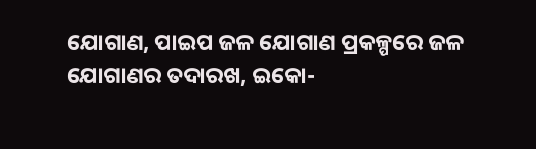ଯୋଗାଣ, ପାଇପ ଜଳ ଯୋଗାଣ ପ୍ରକଳ୍ପରେ ଜଳ ଯୋଗାଣର ତଦାରଖ, ଇକୋ-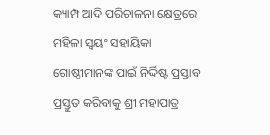କ୍ୟାମ୍ପ ଆଦି ପରିଚାଳନା କ୍ଷେତ୍ରରେ ମହିଳା ସ୍ୱୟଂ ସହାୟିକା ଗୋଷ୍ଠୀମାନଙ୍କ ପାଇଁ ନିର୍ଦ୍ଦିଷ୍ଟ ପ୍ରସ୍ତାବ ପ୍ରସ୍ତୁତ କରିବାକୁ ଶ୍ରୀ ମହାପାତ୍ର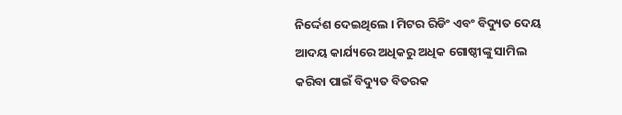ନିର୍ଦ୍ଦେଶ ଦେଇଥିଲେ । ମିଟର ରିଡିଂ ଏବଂ ବିଦ୍ୟୁତ ଦେୟ ଆଦୟ କାର୍ଯ୍ୟରେ ଅଧିକରୁ ଅଧିକ ଗୋଷ୍ଠୀଙ୍କୁ ସାମିଲ କରିବା ପାଇଁ ବିଦ୍ୟୁତ ବିତରକ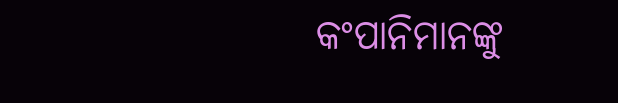କଂପାନିମାନଙ୍କୁ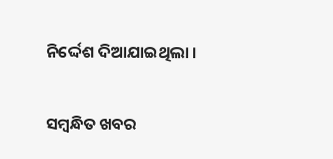ନିର୍ଦ୍ଦେଶ ଦିଆଯାଇଥିଲା ।

ସମ୍ବନ୍ଧିତ ଖବର